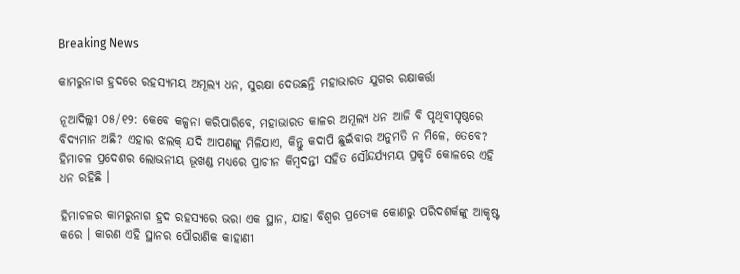Breaking News

କାମରୁନାଗ ହ୍ରଦରେ ରହସ୍ୟମୟ ଅମୂଲ୍ୟ ଧନ, ସୁରକ୍ଷା ଦେଉଛନ୍ତି ମହାଭାରତ ଯୁଗର ରକ୍ଷାକର୍ତ୍ତା

ନୂଆଦିଲ୍ଲୀ ୦୫/୧୨: କେବେ କଳ୍ପନା କରିପାରିବେ, ମହାଭାରତ କାଳର ଅମୂଲ୍ୟ ଧନ ଆଜି ବି ପୃଥିବୀପୃଷ୍ଠରେ ବିଦ୍ୟମାନ ଅଛି? ଏହାର ଝଲକ୍‌ ଯଦି ଆପଣଙ୍କୁ ମିଳିଯାଏ, କିନ୍ତୁ କଦାପି ଛୁଇଁବାର ଅନୁମତି ନ ମିଳେ, ତେବେ? ହିମାଚଳ ପ୍ରଦେଶର ଲୋଭନୀୟ ଭୂଖଣ୍ଡ ମଧ୍ୟରେ ପ୍ରାଚୀନ କିମ୍ବଦନ୍ତୀ ସହିତ ସୌନ୍ଦର୍ଯ୍ୟମୟ ପ୍ରକୃତି କୋଳରେ ଏହି ଧନ ରହିଛି ।

ହିମାଚଳର କାମରୁନାଗ ହ୍ରଦ ରହସ୍ୟରେ ଭରା ଏକ ସ୍ଥାନ, ଯାହା ବିଶ୍ୱର ପ୍ରତ୍ୟେକ କୋଣରୁ ପରିଦଶର୍କଙ୍କୁ ଆକୃଷ୍ଟ କରେ । କାରଣ ଏହି ସ୍ଥାନର ପୌରାଣିକ କାହାଣୀ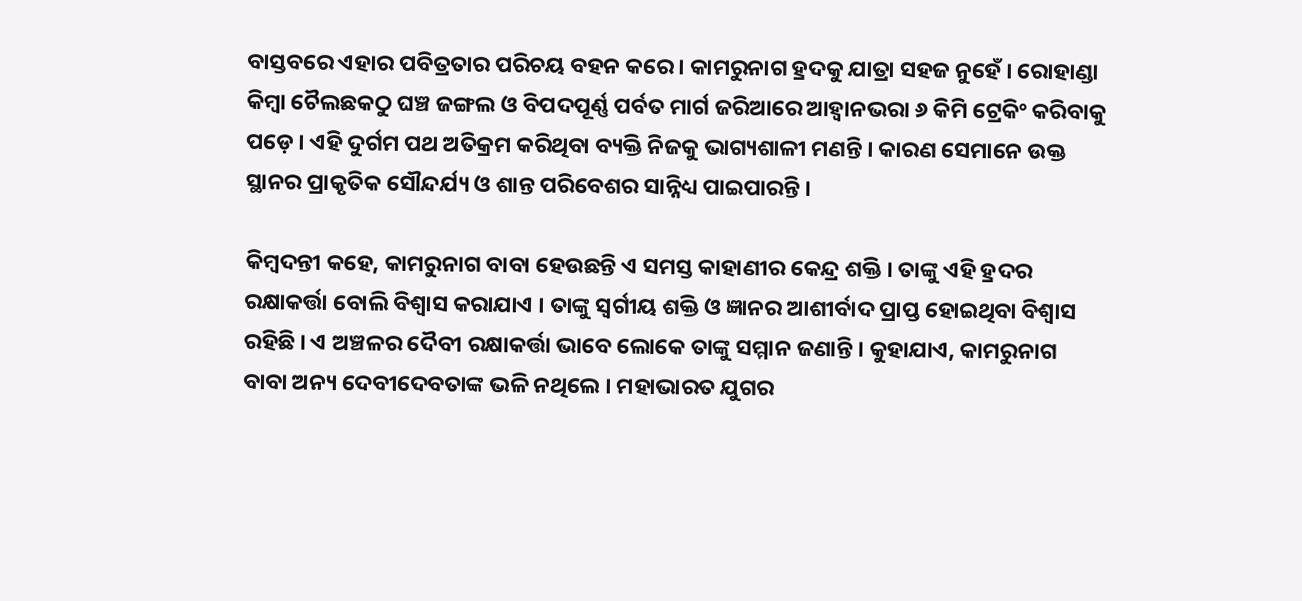ବାସ୍ତବରେ ଏହାର ପବିତ୍ରତାର ପରିଚୟ ବହନ କରେ । କାମରୁନାଗ ହ୍ରଦକୁ ଯାତ୍ରା ସହଜ ନୁହେଁ । ରୋହାଣ୍ଡା କିମ୍ବା ଚୈଲଛକଠୁ ଘଞ୍ଚ ଜଙ୍ଗଲ ଓ ବିପଦପୂର୍ଣ୍ଣ ପର୍ବତ ମାର୍ଗ ଜରିଆରେ ଆହ୍ୱାନଭରା ୬ କିମି ଟ୍ରେକିଂ କରିବାକୁ ପଡ଼େ । ଏହି ଦୁର୍ଗମ ପଥ ଅତିକ୍ରମ କରିଥିବା ବ୍ୟକ୍ତି ନିଜକୁ ଭାଗ୍ୟଶାଳୀ ମଣନ୍ତି । କାରଣ ସେମାନେ ଉକ୍ତ ସ୍ଥାନର ପ୍ରାକୃତିକ ସୌନ୍ଦର୍ଯ୍ୟ ଓ ଶାନ୍ତ ପରିବେଶର ସାନ୍ନିଧ୍ୟ ପାଇପାରନ୍ତି ।

କିମ୍ବଦନ୍ତୀ କହେ, କାମରୁନାଗ ବାବା ହେଉଛନ୍ତି ଏ ସମସ୍ତ କାହାଣୀର କେନ୍ଦ୍ର ଶକ୍ତି । ତାଙ୍କୁ ଏହି ହ୍ରଦର ରକ୍ଷାକର୍ତ୍ତା ବୋଲି ବିଶ୍ୱାସ କରାଯାଏ । ତାଙ୍କୁ ସ୍ୱର୍ଗୀୟ ଶକ୍ତି ଓ ଜ୍ଞାନର ଆଶୀର୍ବାଦ ପ୍ରାପ୍ତ ହୋଇଥିବା ବିଶ୍ୱାସ ରହିଛି । ଏ ଅଞ୍ଚଳର ଦୈବୀ ରକ୍ଷାକର୍ତ୍ତା ଭାବେ ଲୋକେ ତାଙ୍କୁ ସମ୍ମାନ ଜଣାନ୍ତି । କୁହାଯାଏ, କାମରୁନାଗ ବାବା ଅନ୍ୟ ଦେବୀଦେବତାଙ୍କ ଭଳି ନଥିଲେ । ମହାଭାରତ ଯୁଗର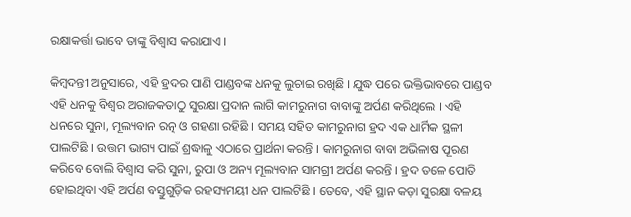ରକ୍ଷାକର୍ତ୍ତା ଭାବେ ତାଙ୍କୁ ବିଶ୍ୱାସ କରାଯାଏ ।

କିମ୍ବଦନ୍ତୀ ଅନୁସାରେ, ଏହି ହ୍ରଦର ପାଣି ପାଣ୍ଡବଙ୍କ ଧନକୁ ଲୁଚାଇ ରଖିଛି । ଯୁଦ୍ଧ ପରେ ଭକ୍ତିଭାବରେ ପାଣ୍ଡବ ଏହି ଧନକୁ ବିଶ୍ୱର ଅରାଜକତାଠୁ ସୁରକ୍ଷା ପ୍ରଦାନ ଲାଗି କାମରୁନାଗ ବାବାଙ୍କୁ ଅର୍ପଣ କରିଥିଲେ । ଏହି ଧନରେ ସୁନା, ମୂଲ୍ୟବାନ ରତ୍ନ ଓ ଗହଣା ରହିଛି । ସମୟ ସହିତ କାମରୁନାଗ ହ୍ରଦ ଏକ ଧାର୍ମିକ ସ୍ଥଳୀ ପାଲଟିଛି । ଉତ୍ତମ ଭାଗ୍ୟ ପାଇଁ ଶ୍ରଦ୍ଧାଳୁ ଏଠାରେ ପ୍ରାର୍ଥନା କରନ୍ତି । କାମରୁନାଗ ବାବା ଅଭିଳାଷ ପୂରଣ କରିବେ ବୋଲି ବିଶ୍ୱାସ କରି ସୁନା, ରୁପା ଓ ଅନ୍ୟ ମୂଲ୍ୟବାନ ସାମଗ୍ରୀ ଅର୍ପଣ କରନ୍ତି । ହ୍ରଦ ତଳେ ପୋତି ହୋଇଥିବା ଏହି ଅର୍ପଣ ବସ୍ତୁଗୁଡ଼ିକ ରହସ୍ୟମୟୀ ଧନ ପାଲଟିଛି । ତେବେ, ଏହି ସ୍ଥାନ କଡ଼ା ସୁରକ୍ଷା ବଳୟ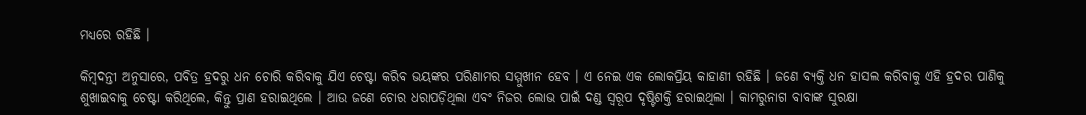ମଧ୍ୟରେ ରହିଛି ।

କିମ୍ବଦନ୍ତୀ ଅନୁସାରେ, ପବିତ୍ର ହ୍ରଦରୁ ଧନ ଚୋରି କରିବାକୁ ଯିଏ ଚେଷ୍ଟା କରିବ ଭୟଙ୍କର ପରିଣାମର ସମ୍ମୁଖୀନ ହେବ । ଏ ନେଇ ଏକ ଲୋକପ୍ରିୟ କାହାଣୀ ରହିଛି । ଜଣେ ବ୍ୟକ୍ତି ଧନ ହାସଲ କରିବାକୁ ଏହି ହ୍ରଦର ପାଣିକୁ ଶୁଖାଇବାକୁ ଚେଷ୍ଟା କରିଥିଲେ, କିନ୍ତୁ ପ୍ରାଣ ହରାଇଥିଲେ । ଆଉ ଜଣେ ଚୋର ଧରାପଡ଼ିଥିଲା ଏବଂ ନିଜର ଲୋଭ ପାଇଁ ଦଣ୍ଡ ସ୍ୱରୂପ ଦୃଷ୍ଟିଶକ୍ତି ହରାଇଥିଲା । କାମରୁନାଗ ବାବାଙ୍କ ସୁରକ୍ଷା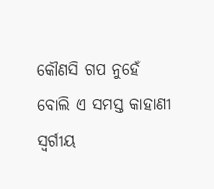କୌଣସି ଗପ ନୁହେଁ ବୋଲି ଏ ସମସ୍ତ କାହାଣୀ ସ୍ୱର୍ଗୀୟ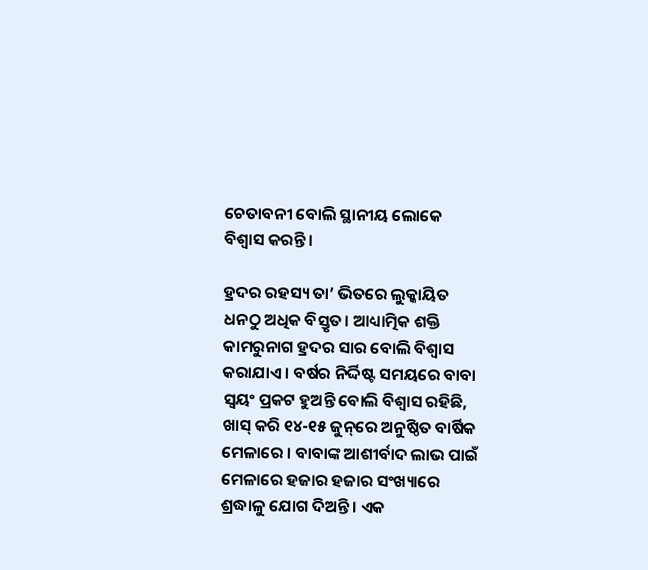ଚେତାବନୀ ବୋଲି ସ୍ଥାନୀୟ ଲୋକେ ବିଶ୍ୱାସ କରନ୍ତି ।

ହ୍ରଦର ରହସ୍ୟ ତା’ ଭିତରେ ଲୁକ୍କାୟିତ ଧନଠୁ ଅଧିକ ବିସ୍ତୃତ। ଆଧ୍ୟାତ୍ମିକ ଶକ୍ତି କାମରୁନାଗ ହ୍ରଦର ସାର ବୋଲି ବିଶ୍ୱାସ କରାଯାଏ । ବର୍ଷର ନିର୍ଦ୍ଦିଷ୍ଟ ସମୟରେ ବାବା ସ୍ୱୟଂ ପ୍ରକଟ ହୁଅନ୍ତି ବୋଲି ବିଶ୍ୱାସ ରହିଛି, ଖାସ୍‌ କରି ୧୪-୧୫ ଜୁନ୍‌ରେ ଅନୁଷ୍ଠିତ ବାର୍ଷିକ ମେଳାରେ । ବାବାଙ୍କ ଆଶୀର୍ବାଦ ଲାଭ ପାଇଁ ମେଳାରେ ହଜାର ହଜାର ସଂଖ୍ୟାରେ ଶ୍ରଦ୍ଧାଳୁ ଯୋଗ ଦିଅନ୍ତି । ଏକ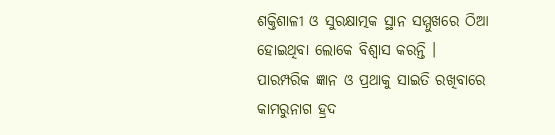ଶକ୍ତିଶାଳୀ ଓ ସୁରକ୍ଷାତ୍ମକ ସ୍ଥାନ ସମ୍ମୁଖରେ ଠିଆ ହୋଇଥିବା ଲୋକେ ବିଶ୍ୱାସ କରନ୍ତି । ପାରମ୍ପରିକ ଜ୍ଞାନ ଓ ପ୍ରଥାକୁ ସାଇତି ରଖିବାରେ କାମରୁନାଗ ହ୍ରଦ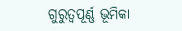ଗୁରୁତ୍ୱପୂର୍ଣ୍ଣ ଭୂମିକା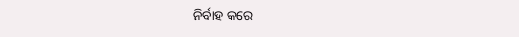ନିର୍ବାହ କରେ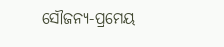ସୌଜନ୍ୟ-ପ୍ରମେୟ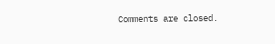Comments are closed.